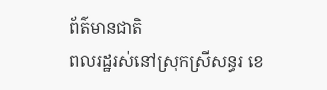ព័ត៌មានជាតិ
ពលរដ្ឋរស់នៅស្រុកស្រីសន្ធរ ខេ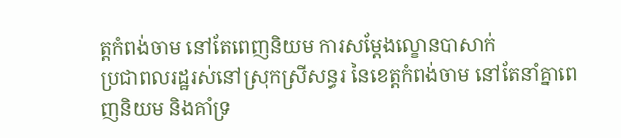ត្តកំពង់ចាម នៅតែពេញនិយម ការសម្ដែងល្ខោនបាសាក់
ប្រជាពលរដ្ឋរស់នៅស្រុកស្រីសន្ធរ នៃខេត្តកំពង់ចាម នៅតែនាំគ្នាពេញនិយម និងគាំទ្រ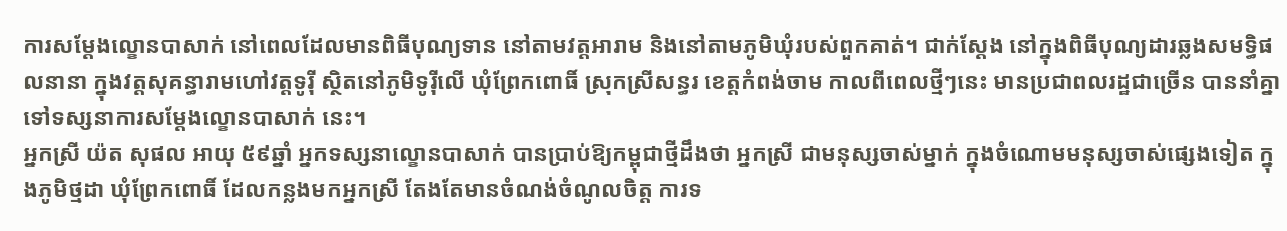ការសម្ដែងល្ខោនបាសាក់ នៅពេលដែលមានពិធីបុណ្យទាន នៅតាមវត្តអារាម និងនៅតាមភូមិឃុំរបស់ពួកគាត់។ ជាក់ស្ដែង នៅក្នុងពិធីបុណ្យដារឆ្លងសមទ្ធិផលនានា ក្នុងវត្តសុគន្ធារាមហៅវត្តទូរ៉ី ស្ថិតនៅភូមិទូរ៉ីលើ ឃុំព្រែកពោធិ៍ ស្រុកស្រីសន្ធរ ខេត្តកំពង់ចាម កាលពីពេលថ្មីៗនេះ មានប្រជាពលរដ្ឋជាច្រើន បាននាំគ្នាទៅទស្សនាការសម្ដែងល្ខោនបាសាក់ នេះ។
អ្នកស្រី យ៉ត សុផល អាយុ ៥៩ឆ្នាំ អ្នកទស្សនាល្ខោនបាសាក់ បានប្រាប់ឱ្យកម្ពុជាថ្មីដឹងថា អ្នកស្រី ជាមនុស្សចាស់ម្នាក់ ក្នុងចំណោមមនុស្សចាស់ផ្សេងទៀត ក្នុងភូមិថ្មដា ឃុំព្រែកពោធិ៍ ដែលកន្លងមកអ្នកស្រី តែងតែមានចំណង់ចំណូលចិត្ត ការទ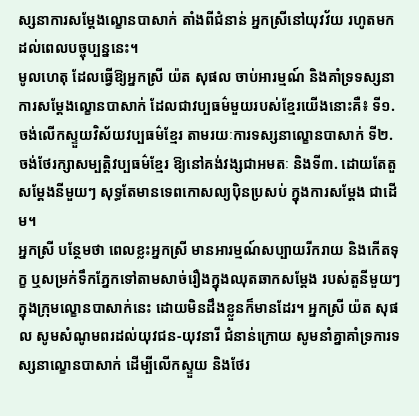ស្សនាការសម្ដែងល្ខោនបាសាក់ តាំងពីជំនាន់ អ្នកស្រីនៅយុវវ័យ រហូតមកដល់ពេលបច្ចុប្បន្ននេះ។
មូលហេតុ ដែលធ្វើឱ្យអ្នកស្រី យ៉ត សុផល ចាប់អារម្មណ៍ និងគាំទ្រទស្សនា ការសម្ដែងល្ខោនបាសាក់ ដែលជាវប្បធម៌មួយរបស់ខ្មែរយើងនោះគឺ៖ ទី១. ចង់លើកស្ទួយវិស័យវប្បធម៌ខ្មែរ តាមរយៈការទស្សនាល្ខោនបាសាក់ ទី២. ចង់ថែរក្សាសម្បត្តិវប្បធម៌ខ្មែរ ឱ្យនៅគង់វង្សជាអមតៈ និងទី៣. ដោយតែតួសម្ដែងនីមួយៗ សុទ្ធតែមានទេពកោសល្យប៉ិនប្រសប់ ក្នុងការសម្ដែង ជាដើម។
អ្នកស្រី បន្ថែមថា ពេលខ្លះអ្នកស្រី មានអារម្មណ៍សប្បាយរីករាយ និងកើតទុក្ខ ឬសម្រក់ទឹកភ្នែកទៅតាមសាច់រឿងក្នុងឈុតឆាកសម្ដែង របស់តួនីមួយៗ ក្នុងក្រុមល្ខោនបាសាក់នេះ ដោយមិនដឹងខ្លួនក៏មានដែរ។ អ្នកស្រី យ៉ត សុផល សូមសំណូមពរដល់យុវជន-យុវនារី ជំនាន់ក្រោយ សូមនាំគ្នាគាំទ្រការទស្សនាល្ខោនបាសាក់ ដើម្បីលើកស្ទួយ និងថែរ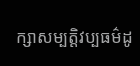ក្សាសម្បត្តិវប្បធម៌ដូ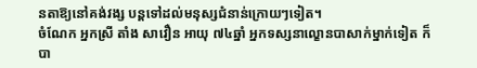នតាឱ្យនៅគង់វង្ស បន្ដទៅដល់មនុស្សជំនាន់ក្រោយៗទៀត។
ចំណែក អ្នកស្រី តាំង សាវឿន អាយុ ៧៤ឆ្នាំ អ្នកទស្សនាល្ខោនបាសាក់ម្នាក់ទៀត ក៏បា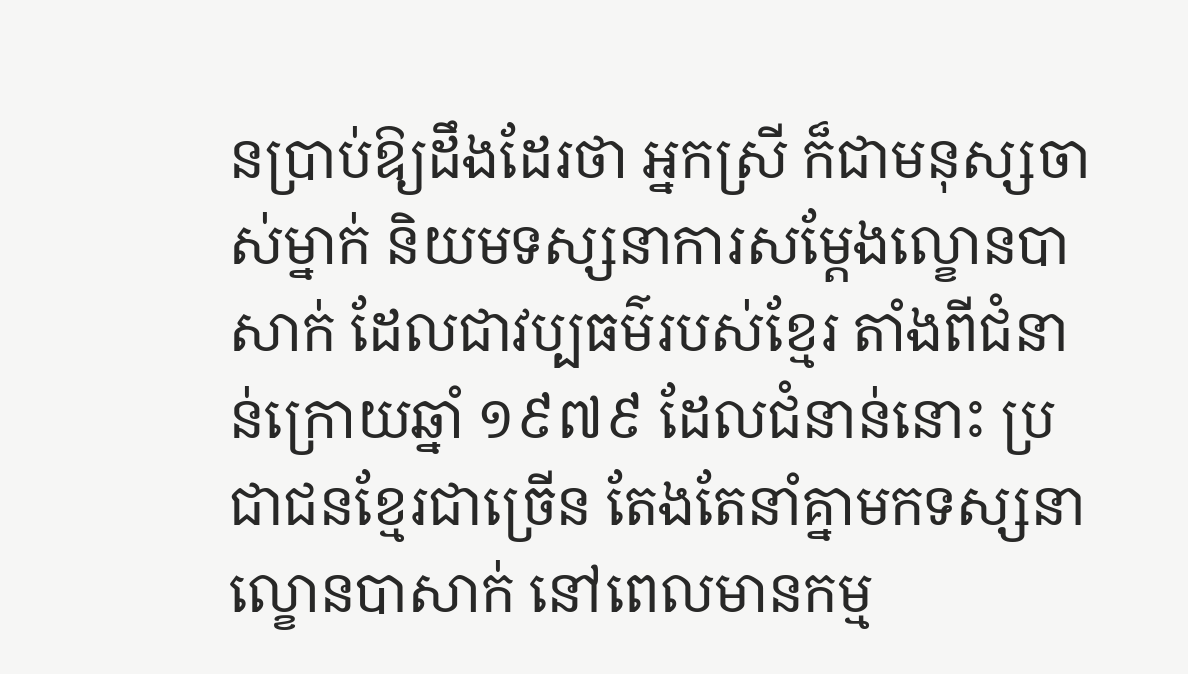នប្រាប់ឱ្យដឹងដែរថា អ្នកស្រី ក៏ជាមនុស្សចាស់ម្នាក់ និយមទស្សនាការសម្ដែងល្ខោនបាសាក់ ដែលជាវប្បធម៌របស់ខ្មែរ តាំងពីជំនាន់ក្រោយឆ្នាំ ១៩៧៩ ដែលជំនាន់នោះ ប្រជាជនខ្មែរជាច្រើន តែងតែនាំគ្នាមកទស្សនាល្ខោនបាសាក់ នៅពេលមានកម្ម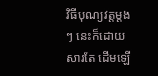វិធីបុណ្យវត្តម្ដងៗ នេះក៏ដោយសារតែ ដើមឡើ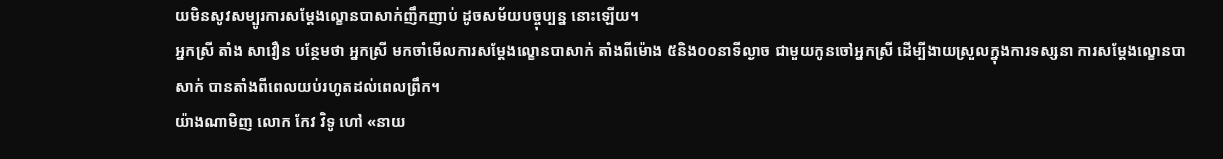យមិនសូវសម្បូរការសម្ដែងល្ខោនបាសាក់ញឹកញាប់ ដូចសម័យបច្ចុប្បន្ន នោះឡើយ។
អ្នកស្រី តាំង សាវឿន បន្ថែមថា អ្នកស្រី មកចាំមើលការសម្ដែងល្ខោនបាសាក់ តាំងពីម៉ោង ៥និង០០នាទីល្ងាច ជាមួយកូនចៅអ្នកស្រី ដើម្បីងាយស្រួលក្នុងការទស្សនា ការសម្ដែងល្ខោនបាសាក់ បានតាំងពីពេលយប់រហូតដល់ពេលព្រឹក។
យ៉ាងណាមិញ លោក កែវ វិទូ ហៅ «នាយ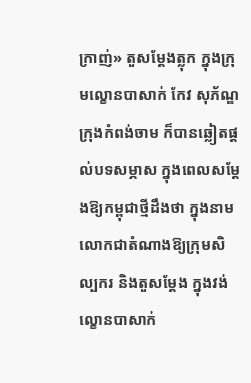ក្រាញ់» តួសម្ដែងត្លុក ក្នុងក្រុមល្ខោនបាសាក់ កែវ សុភ័ណ្ឌ ក្រុងកំពង់ចាម ក៏បានឆ្លៀតផ្ដល់បទសម្ភាស ក្នុងពេលសម្ដែងឱ្យកម្ពុជាថ្មីដឹងថា ក្នុងនាមលោកជាតំណាងឱ្យក្រុមសិល្បករ និងតួសម្ដែង ក្នុងវង់ល្ខោនបាសាក់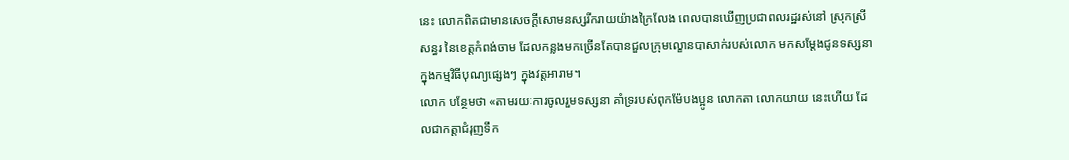នេះ លោកពិតជាមានសេចក្ដីសោមនស្សរីករាយយ៉ាងក្រៃលែង ពេលបានឃើញប្រជាពលរដ្ឋរស់នៅ ស្រុកស្រីសន្ធរ នៃខេត្តកំពង់ចាម ដែលកន្លងមកច្រើនតែបានជួលក្រុមល្ខោនបាសាក់របស់លោក មកសម្ដែងជូនទស្សនា ក្នុងកម្មវិធីបុណ្យផ្សេងៗ ក្នុងវត្តអារាម។
លោក បន្ថែមថា «តាមរយៈការចូលរួមទស្សនា គាំទ្ររបស់ពុកម៉ែបងប្អូន លោកតា លោកយាយ នេះហើយ ដែលជាកត្តាជំរុញទឹក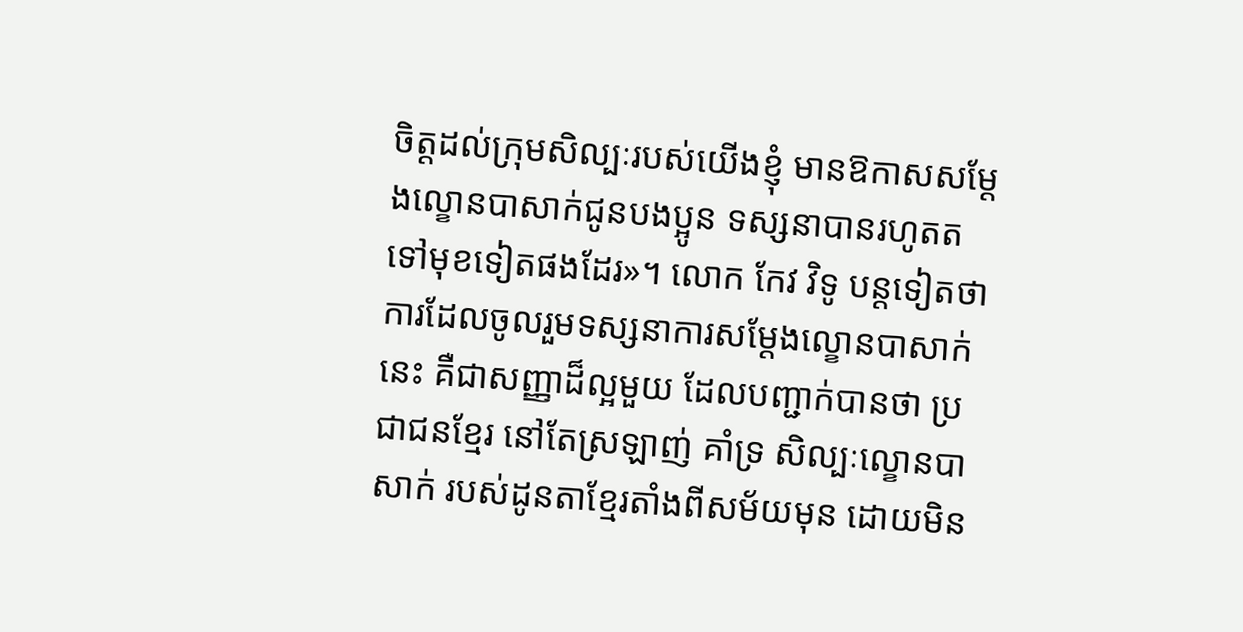ចិត្តដល់ក្រុមសិល្បៈរបស់យើងខ្ញុំ មានឱកាសសម្ដែងល្ខោនបាសាក់ជូនបងប្អូន ទស្សនាបានរហូតតទៅមុខទៀតផងដែរ»។ លោក កែវ វិទូ បន្តទៀតថា ការដែលចូលរួមទស្សនាការសម្ដែងល្ខោនបាសាក់នេះ គឺជាសញ្ញាដ៏ល្អមួយ ដែលបញ្ជាក់បានថា ប្រជាជនខ្មែរ នៅតែស្រឡាញ់ គាំទ្រ សិល្បៈល្ខោនបាសាក់ របស់ដូនតាខ្មែរតាំងពីសម័យមុន ដោយមិន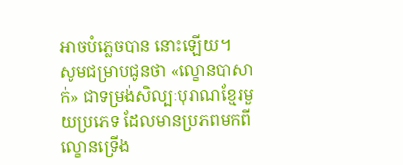អាចបំភ្លេចបាន នោះឡើយ។
សូមជម្រាបជូនថា «ល្ខោនបាសាក់» ជាទម្រង់សិល្បៈបុរាណខ្មែរមួយប្រភេទ ដែលមានប្រភពមកពីល្ខោនទ្រើង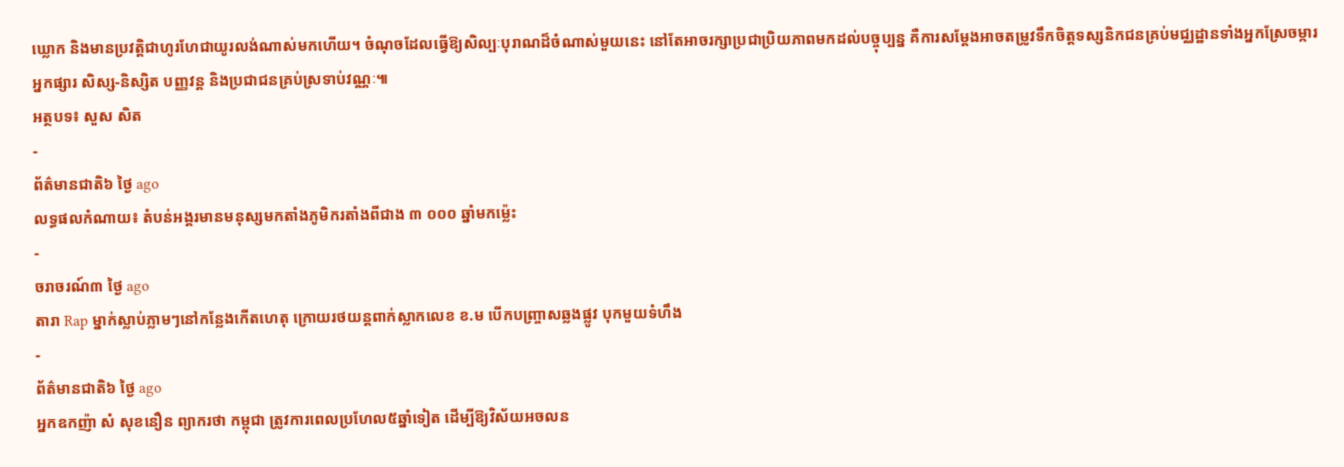ឃ្លោក និងមានប្រវត្តិជាហូរហែជាយូរលង់ណាស់មកហើយ។ ចំណុចដែលធ្វើឱ្យសិល្បៈបុរាណដ៏ចំណាស់មួយនេះ នៅតែអាចរក្សាប្រជាប្រិយភាពមកដល់បច្ចុប្បន្ន គឺការសម្ដែងអាចតម្រូវទឹកចិត្តទស្សនិកជនគ្រប់មជ្ឈដ្ឋានទាំងអ្នកស្រែចម្ការ អ្នកផ្សារ សិស្ស-និស្សិត បញ្ញវន្ត និងប្រជាជនគ្រប់ស្រទាប់វណ្ណៈ៕
អត្ថបទ៖ សួស សិត
-
ព័ត៌មានជាតិ៦ ថ្ងៃ ago
លទ្ធផលកំណាយ៖ តំបន់អង្គរមានមនុស្សមកតាំងភូមិករតាំងពីជាង ៣ ០០០ ឆ្នាំមកម្ល៉េះ
-
ចរាចរណ៍៣ ថ្ងៃ ago
តារា Rap ម្នាក់ស្លាប់ភ្លាមៗនៅកន្លែងកើតហេតុ ក្រោយរថយន្ដពាក់ស្លាកលេខ ខ.ម បើកបញ្ច្រាសឆ្លងផ្លូវ បុកមួយទំហឹង
-
ព័ត៌មានជាតិ៦ ថ្ងៃ ago
អ្នកឧកញ៉ា សំ សុខនឿន ព្យាករថា កម្ពុជា ត្រូវការពេលប្រហែល៥ឆ្នាំទៀត ដើម្បីឱ្យវិស័យអចលន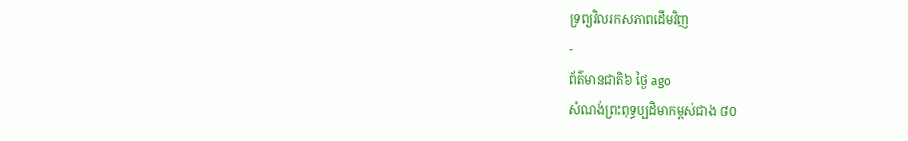ទ្រព្យវិលរកសភាពដើមវិញ
-
ព័ត៌មានជាតិ៦ ថ្ងៃ ago
សំណង់ព្រះពុទ្ធប្បដិមាកម្ពស់ជាង ៨០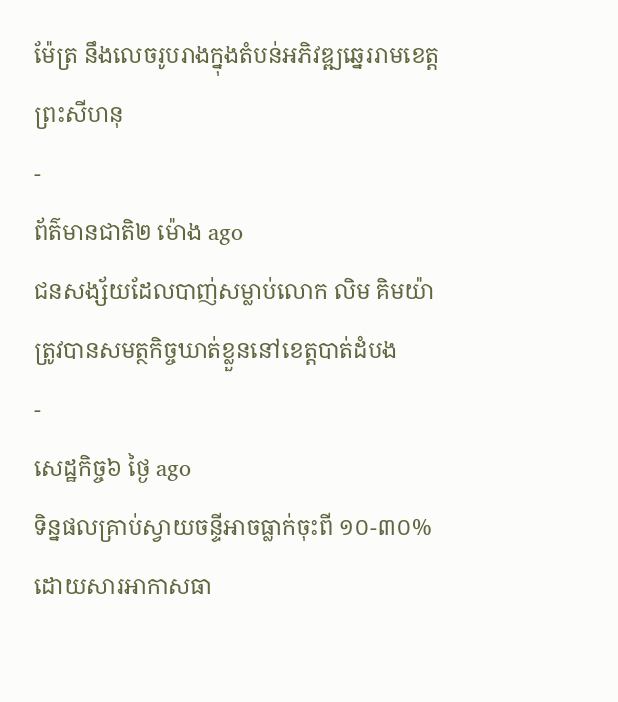ម៉ែត្រ នឹងលេចរូបរាងក្នុងតំបន់អភិវឌ្ឍឆ្នេររាមខេត្តព្រះសីហនុ
-
ព័ត៌មានជាតិ២ ម៉ោង ago
ជនសង្ស័យដែលបាញ់សម្លាប់លោក លិម គិមយ៉ា ត្រូវបានសមត្ថកិច្ចឃាត់ខ្លួននៅខេត្តបាត់ដំបង
-
សេដ្ឋកិច្ច៦ ថ្ងៃ ago
ទិន្នផលគ្រាប់ស្វាយចន្ទីអាចធ្លាក់ចុះពី ១០-៣០% ដោយសារអាកាសធា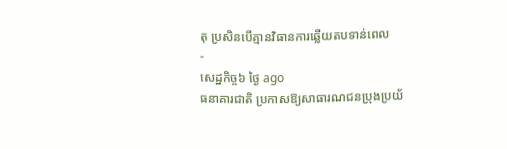តុ ប្រសិនបើគ្មានវិធានការឆ្លើយតបទាន់ពេល
-
សេដ្ឋកិច្ច៦ ថ្ងៃ ago
ធនាគារជាតិ ប្រកាសឱ្យសាធារណជនប្រុងប្រយ័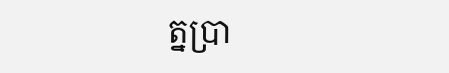ត្នប្រា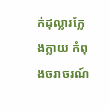ក់ដុល្លារក្លែងក្លាយ កំពុងចរាចរណ៍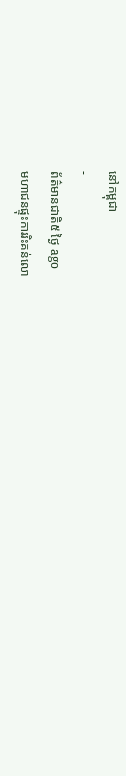នៅកម្ពុជា
-
ព័ត៌មានជាតិ៥ ថ្ងៃ ago
មហាជនផ្ទុះការរិះគន់លោ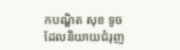កបណ្ឌិត សុខ ទូច ដែលនិយាយជំរុញ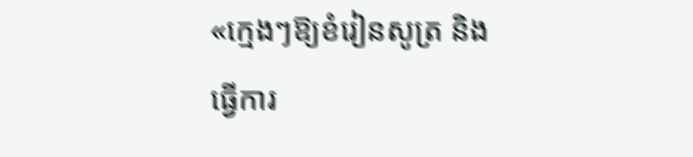«ក្មេងៗឱ្យខំរៀនសូត្រ និងធ្វើការ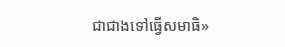ជាជាងទៅធ្វើសមាធិ»